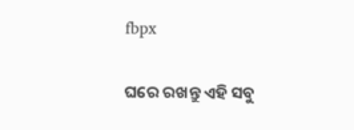fbpx

ଘରେ ରଖନ୍ତୁ ଏହି ସବୁ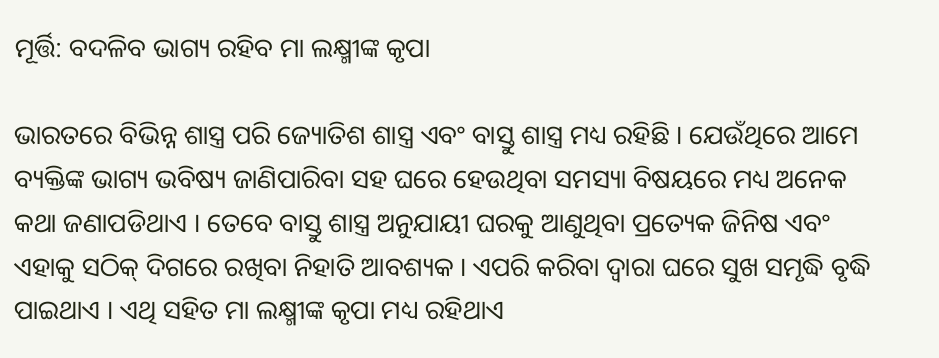ମୂର୍ତ୍ତି: ବଦଳିବ ଭାଗ୍ୟ ରହିବ ମା ଲକ୍ଷ୍ମୀଙ୍କ କୃପା

ଭାରତରେ ବିଭିନ୍ନ ଶାସ୍ତ୍ର ପରି ଜ୍ୟୋତିଶ ଶାସ୍ତ୍ର ଏବଂ ବାସ୍ତୁ ଶାସ୍ତ୍ର ମଧ୍ୟ ରହିଛି । ଯେଉଁଥିରେ ଆମେ ବ୍ୟକ୍ତିଙ୍କ ଭାଗ୍ୟ ଭବିଷ୍ୟ ଜାଣିପାରିବା ସହ ଘରେ ହେଉଥିବା ସମସ୍ୟା ବିଷୟରେ ମଧ୍ୟ ଅନେକ କଥା ଜଣାପଡିଥାଏ । ତେବେ ବାସ୍ତୁ ଶାସ୍ତ୍ର ଅନୁଯାୟୀ ଘରକୁ ଆଣୁଥିବା ପ୍ରତ୍ୟେକ ଜିନିଷ ଏବଂ ଏହାକୁ ସଠିକ୍ ଦିଗରେ ରଖିବା ନିହାତି ଆବଶ୍ୟକ । ଏପରି କରିବା ଦ୍ୱାରା ଘରେ ସୁଖ ସମୃଦ୍ଧି ବୃଦ୍ଧି ପାଇଥାଏ । ଏଥି ସହିତ ମା ଲକ୍ଷ୍ମୀଙ୍କ କୃପା ମଧ୍ୟ ରହିଥାଏ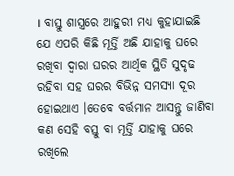। ବାସ୍ତୁ ଶାସ୍ତ୍ରରେ ଆହୁରୀ ମଧ୍ୟ କୁହାଯାଇଛି ଯେ ଏପରି କିଛି ମୂର୍ତ୍ତି ଅଛି ଯାହାକୁ ଘରେ ରଖିବା ଦ୍ୱାରା ଘରର ଆର୍ଥିକ ସ୍ଥିତି ସୁଦୃଢ ରହିବା ସହ ଘରର ବିଭିନ୍ନ ସମସ୍ୟା ଦୂର ହୋଇଥାଏ ।ତେବେ ବର୍ତ୍ତମାନ ଆସନ୍ତୁ ଜାଣିବା କଣ ସେହି ବସ୍ତୁ ବା ମୂର୍ତ୍ତି ଯାହାକୁ ଘରେ ରଖିଲେ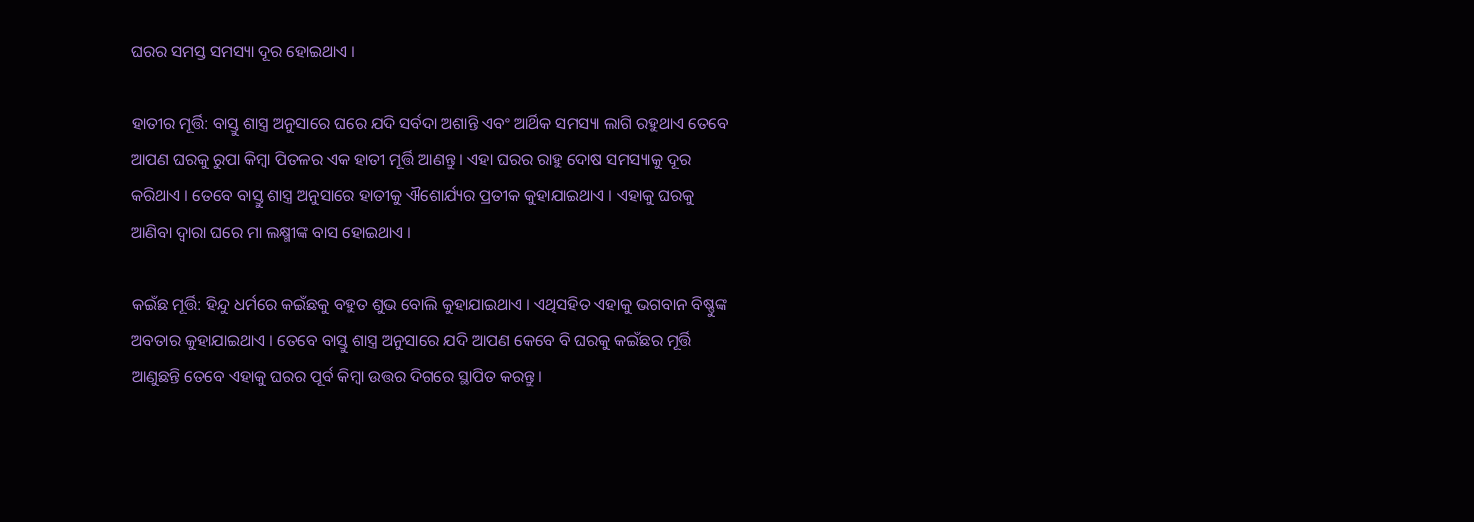ଘରର ସମସ୍ତ ସମସ୍ୟା ଦୂର ହୋଇଥାଏ ।

ହାତୀର ମୂର୍ତ୍ତି: ବାସ୍ତୁ ଶାସ୍ତ୍ର ଅନୁସାରେ ଘରେ ଯଦି ସର୍ବଦା ଅଶାନ୍ତି ଏବଂ ଆର୍ଥିକ ସମସ୍ୟା ଲାଗି ରହୁଥାଏ ତେବେ ଆପଣ ଘରକୁ ରୁପା କିମ୍ବା ପିତଳର ଏକ ହାତୀ ମୂର୍ତ୍ତି ଆଣନ୍ତୁ । ଏହା ଘରର ରାହୁ ଦୋଷ ସମସ୍ୟାକୁ ଦୂର କରିଥାଏ । ତେବେ ବାସ୍ତୁ ଶାସ୍ତ୍ର ଅନୁସାରେ ହାତୀକୁ ଐଶୋର୍ଯ୍ୟର ପ୍ରତୀକ କୁହାଯାଇଥାଏ । ଏହାକୁ ଘରକୁ ଆଣିବା ଦ୍ୱାରା ଘରେ ମା ଲକ୍ଷ୍ମୀଙ୍କ ବାସ ହୋଇଥାଏ ।

କଇଁଛ ମୂର୍ତ୍ତି: ହିନ୍ଦୁ ଧର୍ମରେ କଇଁଛକୁ ବହୁତ ଶୁଭ ବୋଲି କୁହାଯାଇଥାଏ । ଏଥିସହିତ ଏହାକୁ ଭଗବାନ ବିଷ୍ଣୁଙ୍କ ଅବତାର କୁହାଯାଇଥାଏ । ତେବେ ବାସ୍ତୁ ଶାସ୍ତ୍ର ଅନୁସାରେ ଯଦି ଆପଣ କେବେ ବି ଘରକୁ କଇଁଛର ମୂର୍ତ୍ତି ଆଣୁଛନ୍ତି ତେବେ ଏହାକୁ ଘରର ପୂର୍ବ କିମ୍ବା ଉତ୍ତର ଦିଗରେ ସ୍ଥାପିତ କରନ୍ତୁ।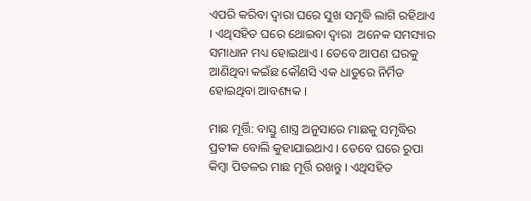ଏପରି କରିବା ଦ୍ୱାରା ଘରେ ସୁଖ ସମୃଦ୍ଧି ଲାଗି ରହିଥାଏ । ଏଥିସହିତ ଘରେ ଥୋଇବା ଦ୍ୱାରା  ଅନେକ ସମସ୍ୟାର ସମାଧାନ ମଧ୍ୟ ହୋଇଥାଏ । ତେବେ ଆପଣ ଘରକୁ ଆଣିଥିବା କଇଁଛ କୌଣସି ଏକ ଧାତୁରେ ନିର୍ମିତ ହୋଇଥିବା ଆବଶ୍ୟକ ।

ମାଛ ମୂର୍ତ୍ତି: ବାସ୍ତୁ ଶାସ୍ତ୍ର ଅନୁସାରେ ମାଛକୁ ସମୃଦ୍ଧିର ପ୍ରତୀକ ବୋଲି କୁହାଯାଇଥାଏ । ତେବେ ଘରେ ରୁପା କିମ୍ବା ପିତଳର ମାଛ ମୂର୍ତ୍ତି ରଖନ୍ତୁ । ଏଥିସହିତ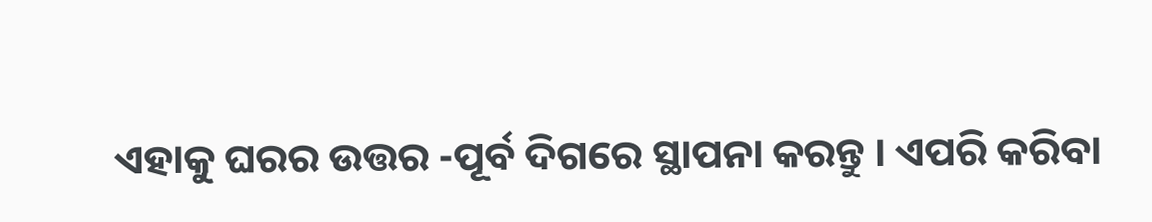ଏହାକୁ ଘରର ଉତ୍ତର -ପୂର୍ବ ଦିଗରେ ସ୍ଥାପନା କରନ୍ତୁ । ଏପରି କରିବା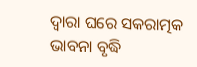ଦ୍ୱାରା ଘରେ ସକରାତ୍ମକ ଭାବନା ବୃଦ୍ଧି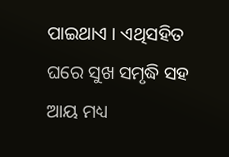ପାଇଥାଏ । ଏଥିସହିତ ଘରେ ସୁଖ ସମୃଦ୍ଧି ସହ ଆୟ ମଧ୍ୟ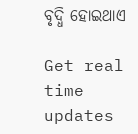ବୃଦ୍ଧି ହୋଇଥାଏ

Get real time updates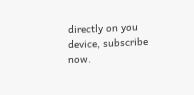directly on you device, subscribe now.